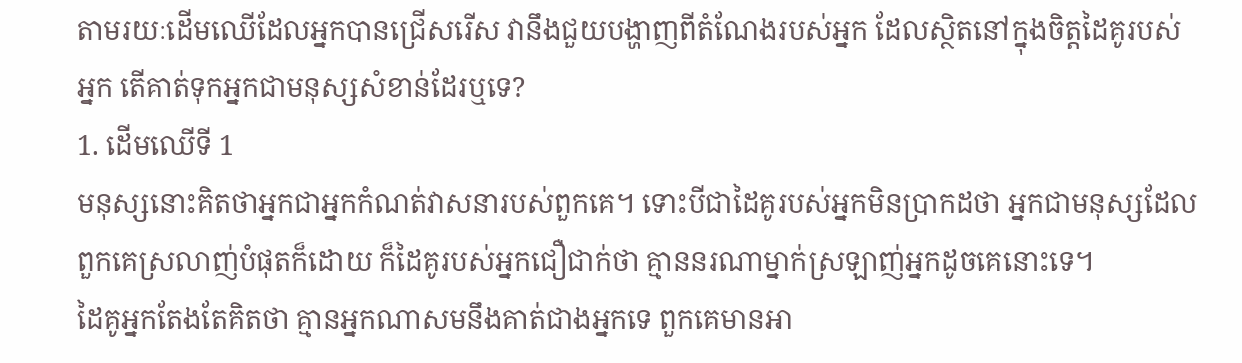តាមរយៈដើមឈើដែលអ្នកបានជ្រើសរើស វានឹងជួយបង្ហាញពីតំណែងរបស់អ្នក ដែលស្ថិតនៅក្នុងចិត្តដៃគូរបស់អ្នក តើគាត់ទុកអ្នកជាមនុស្សសំខាន់ដែរឬទេ?
1. ដើមឈើទី 1
មនុស្សនោះគិតថាអ្នកជាអ្នកកំណត់វាសនារបស់ពួកគេ។ ទោះបីជាដៃគូរបស់អ្នកមិនប្រាកដថា អ្នកជាមនុស្សដែលពួកគេស្រលាញ់បំផុតក៏ដោយ ក៏ដៃគូរបស់អ្នកជឿជាក់ថា គ្មាននរណាម្នាក់ស្រឡាញ់អ្នកដូចគេនោះទេ។
ដៃគូអ្នកតែងតែគិតថា គ្មានអ្នកណាសមនឹងគាត់ជាងអ្នកទេ ពួកគេមានអា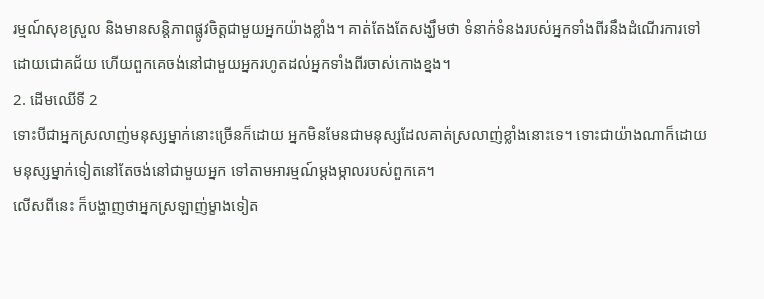រម្មណ៍សុខស្រួល និងមានសន្តិភាពផ្លូវចិត្តជាមួយអ្នកយ៉ាងខ្លាំង។ គាត់តែងតែសង្ឃឹមថា ទំនាក់ទំនងរបស់អ្នកទាំងពីរនឹងដំណើរការទៅដោយជោគជ័យ ហើយពួកគេចង់នៅជាមួយអ្នករហូតដល់អ្នកទាំងពីរចាស់កោងខ្នង។
2. ដើមឈើទី 2
ទោះបីជាអ្នកស្រលាញ់មនុស្សម្នាក់នោះច្រើនក៏ដោយ អ្នកមិនមែនជាមនុស្សដែលគាត់ស្រលាញ់ខ្លាំងនោះទេ។ ទោះជាយ៉ាងណាក៏ដោយ មនុស្សម្នាក់ទៀតនៅតែចង់នៅជាមួយអ្នក ទៅតាមអារម្មណ៍ម្ដងម្កាលរបស់ពួកគេ។
លើសពីនេះ ក៏បង្ហាញថាអ្នកស្រឡាញ់ម្ខាងទៀត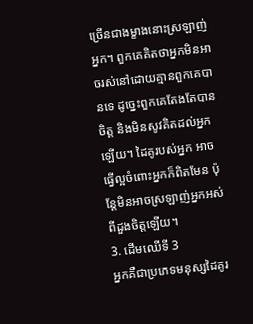ច្រើនជាងម្ខាងនោះស្រឡាញ់អ្នក។ ពួកគេគិតថាអ្នកមិនអាចរស់នៅដោយគ្មានពួកគេបានទេ ដូច្នេះពួកគេតែងតែបានចិត្ត និងមិនសូវគិតដល់អ្នកឡើយ។ ដៃគូរបស់អ្នក អាចធ្វើល្អចំពោះអ្នកក៏ពិតមែន ប៉ុន្តែមិនអាចស្រឡាញ់អ្នកអស់ពីដួងចិត្តឡើយ។
3. ដើមឈើទី 3
អ្នកគឺជាប្រភេទមនុស្សដៃគូរ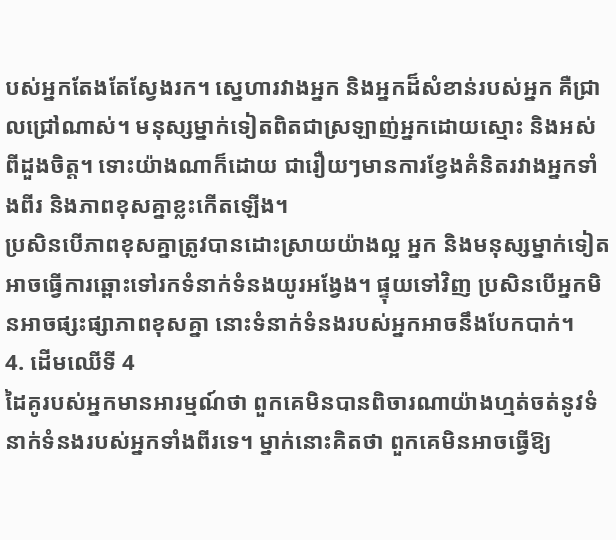បស់អ្នកតែងតែស្វែងរក។ ស្នេហារវាងអ្នក និងអ្នកដ៏សំខាន់របស់អ្នក គឺជ្រាលជ្រៅណាស់។ មនុស្សម្នាក់ទៀតពិតជាស្រឡាញ់អ្នកដោយស្មោះ និងអស់ពីដួងចិត្ត។ ទោះយ៉ាងណាក៏ដោយ ជារឿយៗមានការខ្វែងគំនិតរវាងអ្នកទាំងពីរ និងភាពខុសគ្នាខ្លះកើតឡើង។
ប្រសិនបើភាពខុសគ្នាត្រូវបានដោះស្រាយយ៉ាងល្អ អ្នក និងមនុស្សម្នាក់ទៀត អាចធ្វើការឆ្ពោះទៅរកទំនាក់ទំនងយូរអង្វែង។ ផ្ទុយទៅវិញ ប្រសិនបើអ្នកមិនអាចផ្សះផ្សាភាពខុសគ្នា នោះទំនាក់ទំនងរបស់អ្នកអាចនឹងបែកបាក់។
4. ដើមឈើទី 4
ដៃគូរបស់អ្នកមានអារម្មណ៍ថា ពួកគេមិនបានពិចារណាយ៉ាងហ្មត់ចត់នូវទំនាក់ទំនងរបស់អ្នកទាំងពីរទេ។ ម្នាក់នោះគិតថា ពួកគេមិនអាចធ្វើឱ្យ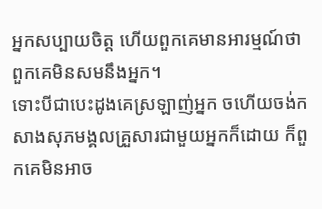អ្នកសប្បាយចិត្ត ហើយពួកគេមានអារម្មណ៍ថាពួកគេមិនសមនឹងអ្នក។
ទោះបីជាបេះដូងគេស្រឡាញ់អ្នក ចហើយចង់កសាងសុភមង្គលគ្រួសារជាមួយអ្នកក៏ដោយ ក៏ពួកគេមិនអាច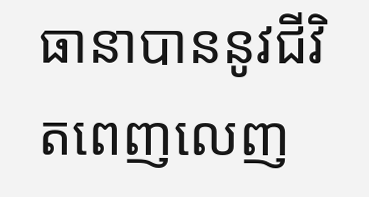ធានាបាននូវជីវិតពេញលេញ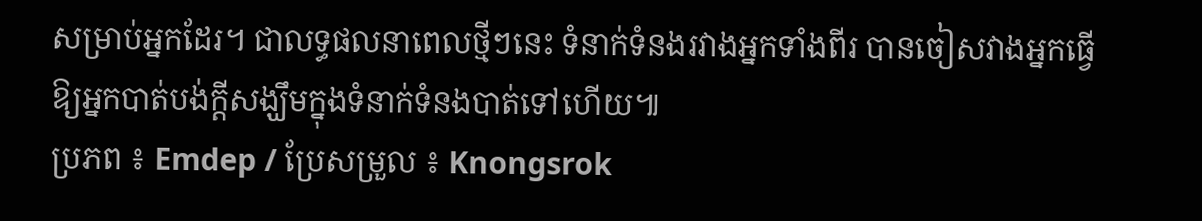សម្រាប់អ្នកដែរ។ ជាលទ្ធផលនាពេលថ្មីៗនេះ ទំនាក់ទំនងរវាងអ្នកទាំងពីរ បានចៀសវាងអ្នកធ្វើឱ្យអ្នកបាត់បង់ក្តីសង្ឃឹមក្នុងទំនាក់ទំនងបាត់ទៅហើយ៕
ប្រភព ៖ Emdep / ប្រែសម្រួល ៖ Knongsrok